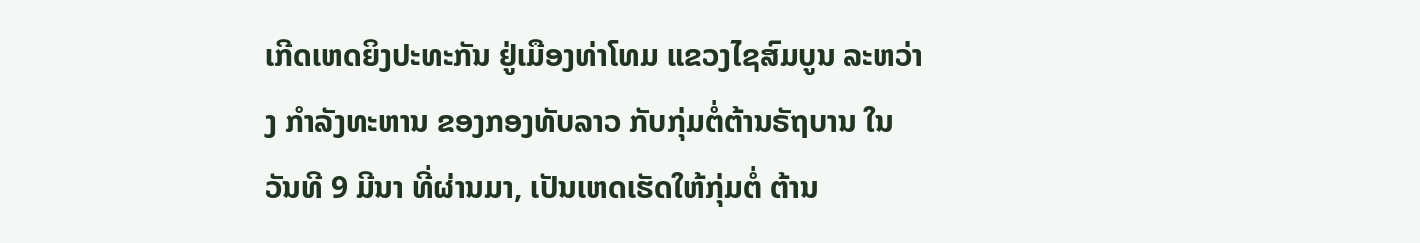ເກີດເຫດຍິງປະທະກັນ ຢູ່ເມືອງທ່າໂທມ ແຂວງໄຊສົມບູນ ລະຫວ່າງ ກໍາລັງທະຫານ ຂອງກອງທັບລາວ ກັບກຸ່ມຕໍ່ຕ້ານຣັຖບານ ໃນວັນທີ 9 ມີນາ ທີ່ຜ່ານມາ, ເປັນເຫດເຮັດໃຫ້ກຸ່ມຕໍ່ ຕ້ານ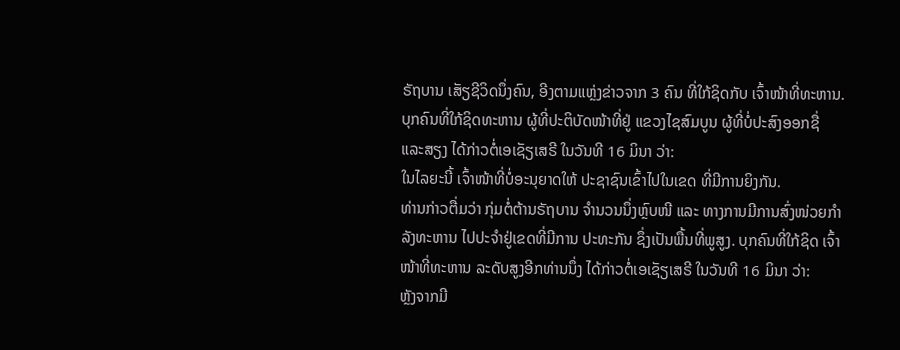ຣັຖບານ ເສັຽຊີວິດນຶ່ງຄົນ, ອີງຕາມແຫຼ່ງຂ່າວຈາກ 3 ຄົນ ທີ່ໃກ້ຊິດກັບ ເຈົ້າໜ້າທີ່ທະຫານ.
ບຸກຄົນທີ່ໃກ້ຊິດທະຫານ ຜູ້ທີ່ປະຕິບັດໜ້າທີ່ຢູ່ ແຂວງໄຊສົມບູນ ຜູ້ທີ່ບໍ່ປະສົງອອກຊື່ ແລະສຽງ ໄດ້ກ່າວຕໍ່ເອເຊັຽເສຣີ ໃນວັນທີ 16 ມິນາ ວ່າ:
ໃນໄລຍະນີ້ ເຈົ້າໜ້າທີ່ບໍ່ອະນຸຍາດໃຫ້ ປະຊາຊົນເຂົ້າໄປໃນເຂດ ທີ່ມີການຍິງກັນ.
ທ່ານກ່າວຕື່ມວ່າ ກຸ່ມຕໍ່ຕ້ານຣັຖບານ ຈຳນວນນຶ່ງຫຼົບໜີ ແລະ ທາງການມີການສົ່ງໜ່ວຍກຳລັງທະຫານ ໄປປະຈຳຢູ່ເຂດທີ່ມີການ ປະທະກັນ ຊຶ່ງເປັນພື້ນທີ່ພູສູງ. ບຸກຄົນທີ່ໃກ້ຊິດ ເຈົ້າໜ້າທີ່ທະຫານ ລະດັບສູງອີກທ່ານນຶ່ງ ໄດ້ກ່າວຕໍ່ເອເຊັຽເສຣີ ໃນວັນທີ 16 ມິນາ ວ່າ:
ຫຼັງຈາກມີ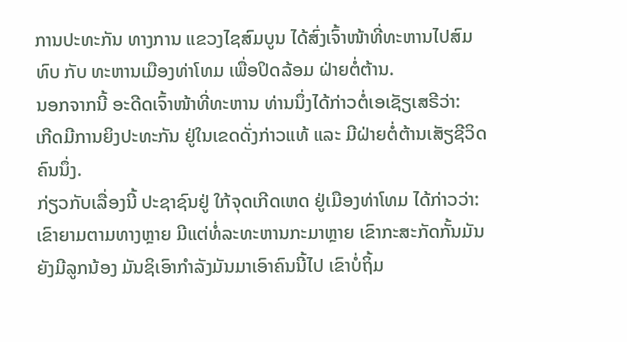ການປະທະກັນ ທາງການ ແຂວງໄຊສົມບູນ ໄດ້ສົ່ງເຈົ້າໜ້າທີ່ທະຫານໄປສົມທົບ ກັບ ທະຫານເມືອງທ່າໂທມ ເພື່ອປິດລ້ອມ ຝ່າຍຕໍ່ຕ້ານ.
ນອກຈາກນີ້ ອະດີດເຈົ້າໜ້າທີ່ທະຫານ ທ່ານນຶ່ງໄດ້ກ່າວຕໍ່ເອເຊັຽເສຣີວ່າ:
ເກີດມີການຍິງປະທະກັນ ຢູ່ໃນເຂດດັ່ງກ່າວແທ້ ແລະ ມີຝ່າຍຕໍ່ຕ້ານເສັຽຊີວິດຄົນນຶ່ງ.
ກ່ຽວກັບເລື່ອງນີ້ ປະຊາຊົນຢູ່ ໃກ້ຈຸດເກີດເຫດ ຢູ່ເມືອງທ່າໂທມ ໄດ້ກ່າວວ່າ:
ເຂົາຍາມຕາມທາງຫຼາຍ ມີແຕ່ທໍ່ລະທະຫານກະມາຫຼາຍ ເຂົາກະສະກັດກັ້ນມັນ ຍັງມີລູກນ້ອງ ມັນຊິເອົາກຳລັງມັນມາເອົາຄົນນີ້ໄປ ເຂົາບໍ່ຖິ້ມ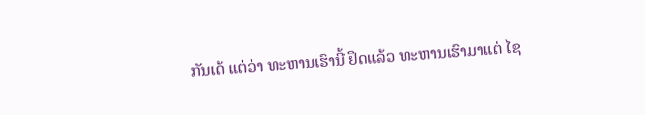ກັນເດ້ ແຕ່ວ່າ ທະຫານເຮົານີ້ ຢຶດແລ້ວ ທະຫານເຮົາມາແຕ່ ໄຊ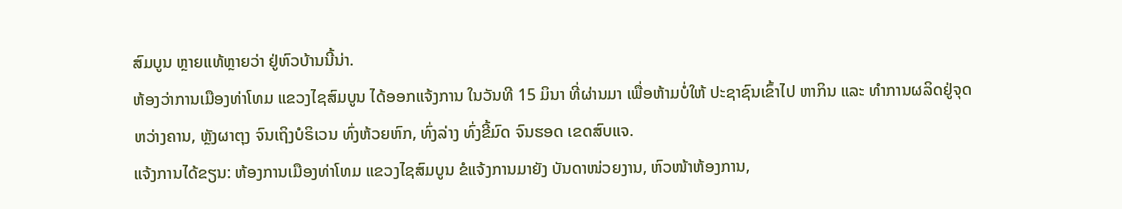ສົມບູນ ຫຼາຍແທ້ຫຼາຍວ່າ ຢູ່ຫົວບ້ານນີ້ນ່າ.
ຫ້ອງວ່າການເມືອງທ່າໂທມ ແຂວງໄຊສົມບູນ ໄດ້ອອກແຈ້ງການ ໃນວັນທີ 15 ມິນາ ທີ່ຜ່ານມາ ເພື່ອຫ້າມບໍ່ໃຫ້ ປະຊາຊົນເຂົ້າໄປ ຫາກິນ ແລະ ທຳການຜລິດຢູ່ຈຸດຫວ່າງຄານ, ຫຼັງຜາຕຸງ ຈົນເຖິງບໍຣິເວນ ທົ່ງຫ້ວຍຫົກ, ທົ່ງລ່າງ ທົ່ງຂີ້ມົດ ຈົນຮອດ ເຂດສົບແຈ.
ແຈ້ງການໄດ້ຂຽນ: ຫ້ອງການເມືອງທ່າໂທມ ແຂວງໄຊສົມບູນ ຂໍແຈ້ງການມາຍັງ ບັນດາໜ່ວຍງານ, ຫົວໜ້າຫ້ອງການ,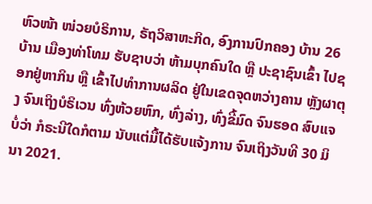ຫົວໜ້າ ໜ່ວຍບໍຣິການ, ຣັຖວິສາຫະກິດ, ອົງການປົກຄອງ ບ້ານ 26 ບ້ານ ເມືອງທ່າໂທມ ຮັບຊາບວ່າ ຫ້າມບຸກຄົນໃດ ຫຼື ປະຊາຊົນເຂົ້າ ໄປຊອກຢູ່ຫາກິນ ຫຼື ເຂົ້າໄປທຳການຜລິດ ຢູ່ໃນເຂດຈຸດຫວ່າງຄານ ຫຼັງຜາຕຸງ ຈົນເຖິງບໍຣິເວນ ທົ່ງຫ້ວຍຫົກ, ທົ່ງລ່າງ, ທົ່ງຂີ້ມົດ ຈົນຮອດ ສົບແຈ ບໍ່ວ່າ ກໍຣະນີໃດກໍຕາມ ນັບແຕ່ມື້ໄດ້ຮັບແຈ້ງການ ຈົນເຖິງວັນທີ 30 ມິນາ 2021.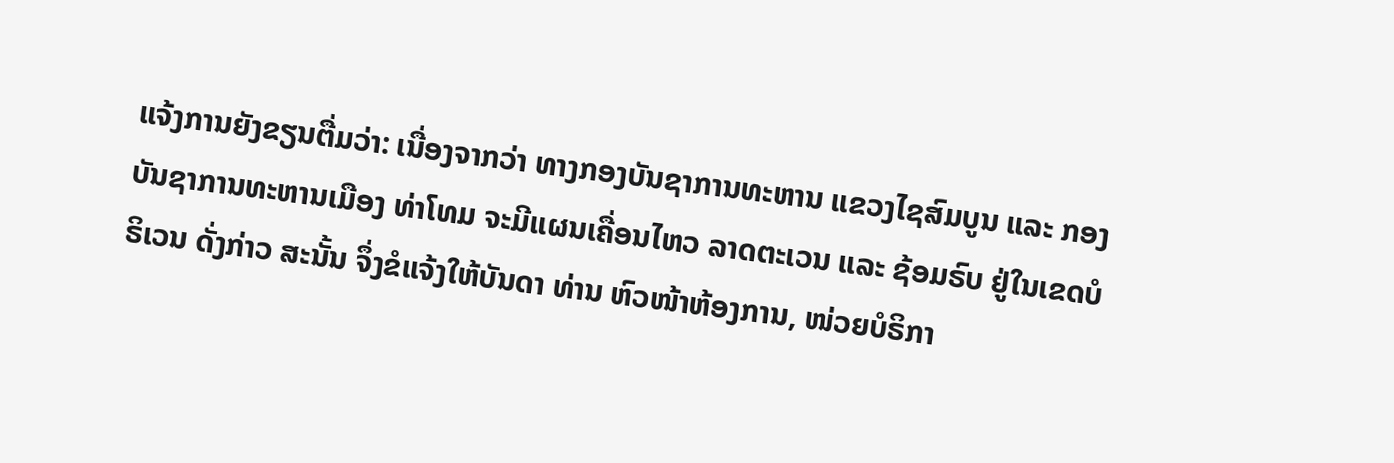ແຈ້ງການຍັງຂຽນຕື່ມວ່າ: ເນື່ອງຈາກວ່າ ທາງກອງບັນຊາການທະຫານ ແຂວງໄຊສົມບູນ ແລະ ກອງບັນຊາການທະຫານເມືອງ ທ່າໂທມ ຈະມີແຜນເຄື່ອນໄຫວ ລາດຕະເວນ ແລະ ຊ້ອມຣົບ ຢູ່ໃນເຂດບໍຣິເວນ ດັ່ງກ່າວ ສະນັ້ນ ຈຶ່ງຂໍແຈ້ງໃຫ້ບັນດາ ທ່ານ ຫົວໜ້າຫ້ອງການ, ໜ່ວຍບໍຣິກາ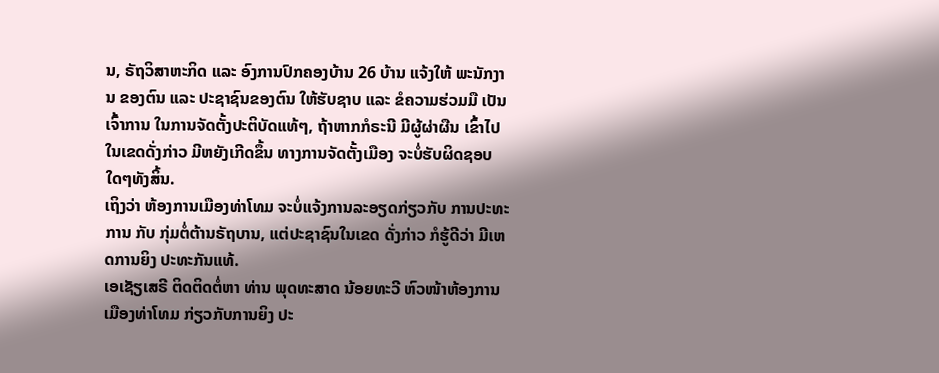ນ, ຣັຖວິສາຫະກິດ ແລະ ອົງການປົກຄອງບ້ານ 26 ບ້ານ ແຈ້ງໃຫ້ ພະນັກງານ ຂອງຕົນ ແລະ ປະຊາຊົນຂອງຕົນ ໃຫ້ຮັບຊາບ ແລະ ຂໍຄວາມຮ່ວມມື ເປັນເຈົ້າການ ໃນການຈັດຕັ້ງປະຕິບັດແທ້ໆ, ຖ້າຫາກກໍຣະນີ ມີຜູ້ຜ່າຜືນ ເຂົ້າໄປໃນເຂດດັ່ງກ່າວ ມີຫຍັງເກີດຂຶ້ນ ທາງການຈັດຕັ້ງເມືອງ ຈະບໍ່ຮັບຜິດຊອບໃດໆທັງສິ້ນ.
ເຖິງວ່າ ຫ້ອງການເມືອງທ່າໂທມ ຈະບໍ່ແຈ້ງການລະອຽດກ່ຽວກັບ ການປະທະການ ກັບ ກຸ່ມຕໍ່ຕ້ານຣັຖບານ, ແຕ່ປະຊາຊົນໃນເຂດ ດັ່ງກ່າວ ກໍຮູ້ດີວ່າ ມີເຫດການຍິງ ປະທະກັນແທ້.
ເອເຊັຽເສຣີ ຕິດຕິດຕໍ່ຫາ ທ່ານ ພຸດທະສາດ ນ້ອຍທະວີ ຫົວໜ້າຫ້ອງການເມືອງທ່າໂທມ ກ່ຽວກັບການຍິງ ປະ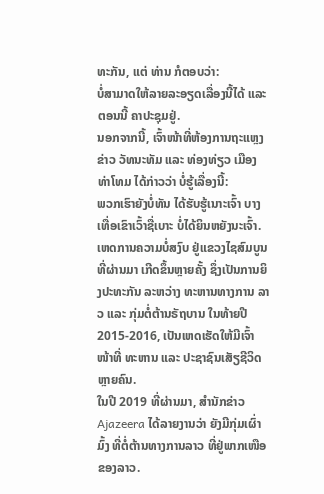ທະກັນ, ແຕ່ ທ່ານ ກໍຕອບວ່າ:
ບໍ່ສາມາດໃຫ້ລາຍລະອຽດເລື່ອງນີ້ໄດ້ ແລະ ຕອນນີ້ ຄາປະຊຸມຢູ່.
ນອກຈາກນີ້, ເຈົ້າໜ້າທີ່ຫ້ອງການຖະແຫຼງຂ່າວ ວັທນະທັມ ແລະ ທ່ອງທ່ຽວ ເມືອງທ່າໂທມ ໄດ້ກ່າວວ່າ ບໍ່ຮູ້ເລື່ອງນີ້:
ພວກເຮົາຍັງບໍ່ທັນ ໄດ້ຮັບຮູ້ເນາະເຈົ້າ ບາງເທື່ອເຂົາເວົ້າຊື່ເບາະ ບໍ່ໄດ້ຍິນຫຍັງນະເຈົ້າ.
ເຫດການຄວາມບໍ່ສງົບ ຢູ່ແຂວງໄຊສົມບູນ ທີ່ຜ່ານມາ ເກີດຂຶ້ນຫຼາຍຄັ້ງ ຊຶ່ງເປັນການຍິງປະທະກັນ ລະຫວ່າງ ທະຫານທາງການ ລາວ ແລະ ກຸ່ມຕໍ່ຕ້ານຣັຖບານ ໃນທ້າຍປີ 2015-2016, ເປັນເຫດເຮັດໃຫ້ມີເຈົ້າໜ້າທີ່ ທະຫານ ແລະ ປະຊາຊົນເສັຽຊີວິດຫຼາຍຄົນ.
ໃນປີ 2019 ທີ່ຜ່ານມາ, ສຳນັກຂ່າວ Ajazeera ໄດ້ລາຍງານວ່າ ຍັງມີກຸ່ມເຜົ່າມົ້ງ ທີ່ຕໍ່ຕ້ານທາງການລາວ ທີ່ຢູ່ພາກເໜືອຂອງລາວ.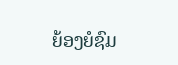ຍ້ອງຍໍຊົມ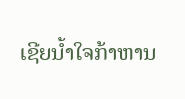ເຊີຍນໍ້າໃຈກ້າຫານ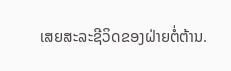ເສຍສະລະຊີວິດຂອງຝ່າຍຕໍ່ຕ້ານ.